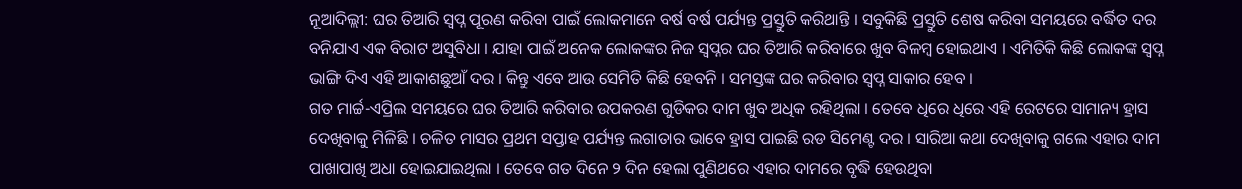ନୂଆଦିଲ୍ଲୀ: ଘର ତିଆରି ସ୍ୱପ୍ନ ପୂରଣ କରିବା ପାଇଁ ଲୋକମାନେ ବର୍ଷ ବର୍ଷ ପର୍ଯ୍ୟନ୍ତ ପ୍ରସ୍ତୁତି କରିଥାନ୍ତି । ସବୁକିଛି ପ୍ରସ୍ତୁତି ଶେଷ କରିବା ସମୟରେ ବର୍ଦ୍ଧିତ ଦର ବନିଯାଏ ଏକ ବିରାଟ ଅସୁବିଧା । ଯାହା ପାଇଁ ଅନେକ ଲୋକଙ୍କର ନିଜ ସ୍ୱପ୍ନର ଘର ତିଆରି କରିବାରେ ଖୁବ ବିଳମ୍ବ ହୋଇଥାଏ । ଏମିତିକି କିଛି ଲୋକଙ୍କ ସ୍ୱପ୍ନ ଭାଙ୍ଗି ଦିଏ ଏହି ଆକାଶଛୁଆଁ ଦର । କିନ୍ତୁ ଏବେ ଆଉ ସେମିତି କିଛି ହେବନି । ସମସ୍ତଙ୍କ ଘର କରିବାର ସ୍ୱପ୍ନ ସାକାର ହେବ ।
ଗତ ମାର୍ଚ୍ଚ-ଏପ୍ରିଲ ସମୟରେ ଘର ତିଆରି କରିବାର ଉପକରଣ ଗୁଡିକର ଦାମ ଖୁବ ଅଧିକ ରହିଥିଲା । ତେବେ ଧିରେ ଧିରେ ଏହି ରେଟରେ ସାମାନ୍ୟ ହ୍ରାସ ଦେଖିବାକୁ ମିଳିଛି । ଚଳିତ ମାସର ପ୍ରଥମ ସପ୍ତାହ ପର୍ଯ୍ୟନ୍ତ ଲଗାତାର ଭାବେ ହ୍ରାସ ପାଇଛି ରଡ ସିମେଣ୍ଟ ଦର । ସାରିଆ କଥା ଦେଖିବାକୁ ଗଲେ ଏହାର ଦାମ ପାଖାପାଖି ଅଧା ହୋଇଯାଇଥିଲା । ତେବେ ଗତ ଦିନେ ୨ ଦିନ ହେଲା ପୁଣିଥରେ ଏହାର ଦାମରେ ବୃଦ୍ଧି ହେଉଥିବା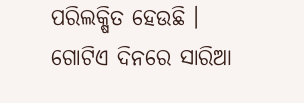ପରିଲକ୍ଷିତ ହେଉଛି । ଗୋଟିଏ ଦିନରେ ସାରିଆ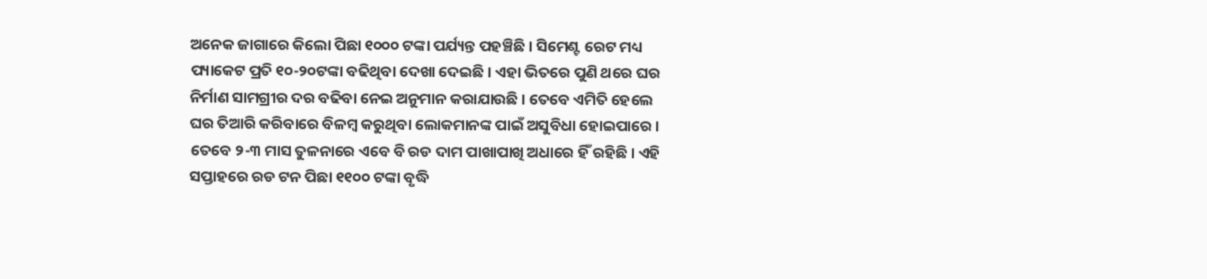ଅନେକ ଜାଗାରେ କିଲୋ ପିଛା ୧୦୦୦ ଟଙ୍କା ପର୍ଯ୍ୟନ୍ତ ପହଞ୍ଚିଛି । ସିମେଣ୍ଟ ରେଟ ମଧ୍ୟ ପ୍ୟାକେଟ ପ୍ରତି ୧୦-୨୦ଟଙ୍କା ବଢିଥିବା ଦେଖା ଦେଇଛି । ଏହା ଭିତରେ ପୁଣି ଥରେ ଘର ନିର୍ମାଣ ସାମଗ୍ରୀର ଦର ବଢିବା ନେଇ ଅନୁମାନ କରାଯାଉଛି । ତେବେ ଏମିତି ହେଲେ ଘର ତିଆରି କରିବାରେ ବିଳମ୍ବ କରୁଥିବା ଲୋକମାନଙ୍କ ପାଇଁ ଅସୁବିଧା ହୋଇପାରେ ।
ତେବେ ୨-୩ ମାସ ତୁଳନାରେ ଏବେ ବି ରଡ ଦାମ ପାଖାପାଖି ଅଧାରେ ହିଁ ରହିଛି । ଏହି ସପ୍ତାହରେ ରଡ ଟନ ପିଛା ୧୧୦୦ ଟଙ୍କା ବୃଦ୍ଧି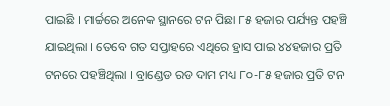ପାଇଛି । ମାର୍ଚ୍ଚରେ ଅନେକ ସ୍ଥାନରେ ଟନ ପିଛା ୮୫ ହଜାର ପର୍ଯ୍ୟନ୍ତ ପହଞ୍ଚି ଯାଇଥିଲା । ତେବେ ଗତ ସପ୍ତାହରେ ଏଥିରେ ହ୍ରାସ ପାଇ ୪୪ହଜାର ପ୍ରତି ଟନରେ ପହଞ୍ଚିଥିଲା । ବ୍ରାଣ୍ଡେଡ ରଡ ଦାମ ମଧ୍ୟ ୮୦-୮୫ ହଜାର ପ୍ରତି ଟନ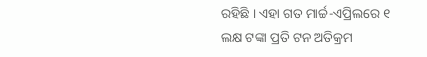ରହିଛି । ଏହା ଗତ ମାର୍ଚ୍ଚ-ଏପ୍ରିଲରେ ୧ ଲକ୍ଷ ଟଙ୍କା ପ୍ରତି ଟନ ଅତିକ୍ରମ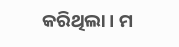କରିଥିଲା । ମ